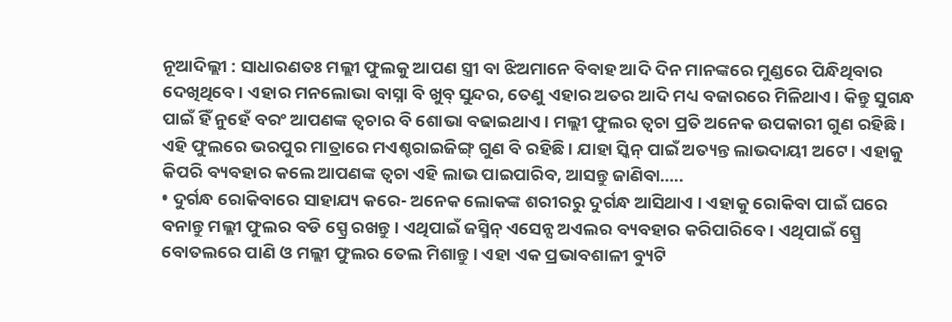ନୂଆଦିଲ୍ଲୀ : ସାଧାରଣତଃ ମଲ୍ଲୀ ଫୁଲକୁ ଆପଣ ସ୍ତ୍ରୀ ବା ଝିଅମାନେ ବିବାହ ଆଦି ଦିନ ମାନଙ୍କରେ ମୁଣ୍ଡରେ ପିନ୍ଧିଥିବାର ଦେଖିଥିବେ । ଏହାର ମନଲୋଭା ବାସ୍ନା ବି ଖୁବ୍ ସୁନ୍ଦର, ତେଣୁ ଏହାର ଅତର ଆଦି ମଧ୍ୟ ବଜାରରେ ମିଳିଥାଏ । କିନ୍ତୁ ସୁଗନ୍ଧ ପାଇଁ ହିଁ ନୁହେଁ ବରଂ ଆପଣଙ୍କ ତ୍ୱଚାର ବି ଶୋଭା ବଢାଇଥାଏ । ମଲ୍ଲୀ ଫୁଲର ତ୍ୱଚା ପ୍ରତି ଅନେକ ଉପକାରୀ ଗୁଣ ରହିଛି । ଏହି ଫୁଲରେ ଭରପୁର ମାତ୍ରାରେ ମଏଶ୍ଚରାଇଜିଙ୍ଗ୍ ଗୁଣ ବି ରହିଛି । ଯାହା ସ୍କିନ୍ ପାଇଁ ଅତ୍ୟନ୍ତ ଲାଭଦାୟୀ ଅଟେ । ଏହାକୁ କିପରି ବ୍ୟବହାର କଲେ ଆପଣଙ୍କ ତ୍ୱଚା ଏହି ଲାଭ ପାଇପାରିବ, ଆସନ୍ତୁ ଜାଣିବା…..
• ଦୁର୍ଗନ୍ଧ ରୋକିବାରେ ସାହାଯ୍ୟ କରେ- ଅନେକ ଲୋକଙ୍କ ଶରୀରରୁ ଦୁର୍ଗନ୍ଧ ଆସିଥାଏ । ଏହାକୁ ରୋକିବା ପାଇଁ ଘରେ ବନାନ୍ତୁ ମଲ୍ଲୀ ଫୁଲର ବଡି ସ୍ପ୍ରେ ରଖନ୍ତୁ । ଏଥିପାଇଁ ଜସ୍ମିନ୍ ଏସେନ୍ସ ଅଏଲର ବ୍ୟବହାର କରିପାରିବେ । ଏଥିପାଇଁ ସ୍ପ୍ରେ ବୋତଲରେ ପାଣି ଓ ମଲ୍ଲୀ ଫୁଲର ତେଲ ମିଶାନ୍ତୁ । ଏହା ଏକ ପ୍ରଭାବଶାଳୀ ବ୍ୟୁଟି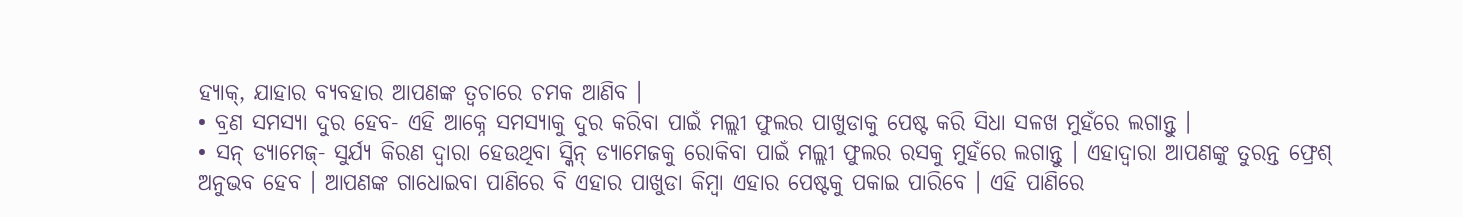ହ୍ୟାକ୍, ଯାହାର ବ୍ୟବହାର ଆପଣଙ୍କ ତ୍ୱଚାରେ ଚମକ ଆଣିବ ।
• ବ୍ରଣ ସମସ୍ୟା ଦୁର ହେବ- ଏହି ଆକ୍ନେ ସମସ୍ୟାକୁ ଦୁର କରିବା ପାଇଁ ମଲ୍ଲୀ ଫୁଲର ପାଖୁଡାକୁ ପେଷ୍ଟ କରି ସିଧା ସଳଖ ମୁହଁରେ ଲଗାନ୍ତୁ ।
• ସନ୍ ଡ୍ୟାମେଜ୍- ସୁର୍ଯ୍ୟ କିରଣ ଦ୍ୱାରା ହେଉଥିବା ସ୍କିନ୍ ଡ୍ୟାମେଜକୁ ରୋକିବା ପାଇଁ ମଲ୍ଲୀ ଫୁଲର ରସକୁ ମୁହଁରେ ଲଗାନ୍ତୁ । ଏହାଦ୍ୱାରା ଆପଣଙ୍କୁ ତୁରନ୍ତ ଫ୍ରେଶ୍ ଅନୁଭବ ହେବ । ଆପଣଙ୍କ ଗାଧୋଇବା ପାଣିରେ ବି ଏହାର ପାଖୁଡା କିମ୍ବା ଏହାର ପେଷ୍ଟକୁ ପକାଇ ପାରିବେ । ଏହି ପାଣିରେ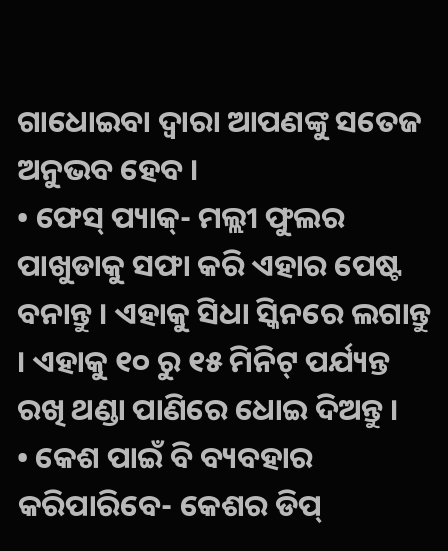ଗାଧୋଇବା ଦ୍ୱାରା ଆପଣଙ୍କୁ ସତେଜ ଅନୁଭବ ହେବ ।
• ଫେସ୍ ପ୍ୟାକ୍- ମଲ୍ଲୀ ଫୁଲର ପାଖୁଡାକୁ ସଫା କରି ଏହାର ପେଷ୍ଟ ବନାନ୍ତୁ । ଏହାକୁ ସିଧା ସ୍କିନରେ ଲଗାନ୍ତୁ । ଏହାକୁ ୧୦ ରୁ ୧୫ ମିନିଟ୍ ପର୍ଯ୍ୟନ୍ତ ରଖି ଥଣ୍ଡା ପାଣିରେ ଧୋଇ ଦିଅନ୍ତୁ ।
• କେଶ ପାଇଁ ବି ବ୍ୟବହାର କରିପାରିବେ- କେଶର ଡିପ୍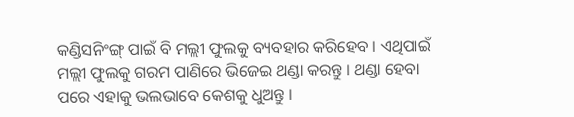କଣ୍ଡିସନିଂଙ୍ଗ୍ ପାଇଁ ବି ମଲ୍ଲୀ ଫୁଲକୁ ବ୍ୟବହାର କରିହେବ । ଏଥିପାଇଁ ମଲ୍ଲୀ ଫୁଲକୁ ଗରମ ପାଣିରେ ଭିଜେଇ ଥଣ୍ଡା କରନ୍ତୁ । ଥଣ୍ଡା ହେବା ପରେ ଏହାକୁ ଭଲଭାବେ କେଶକୁ ଧୁଅନ୍ତୁ ।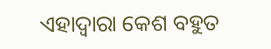ଏହାଦ୍ୱାରା କେଶ ବହୁତ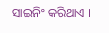ସାଇନିଂ କରିଥାଏ ।